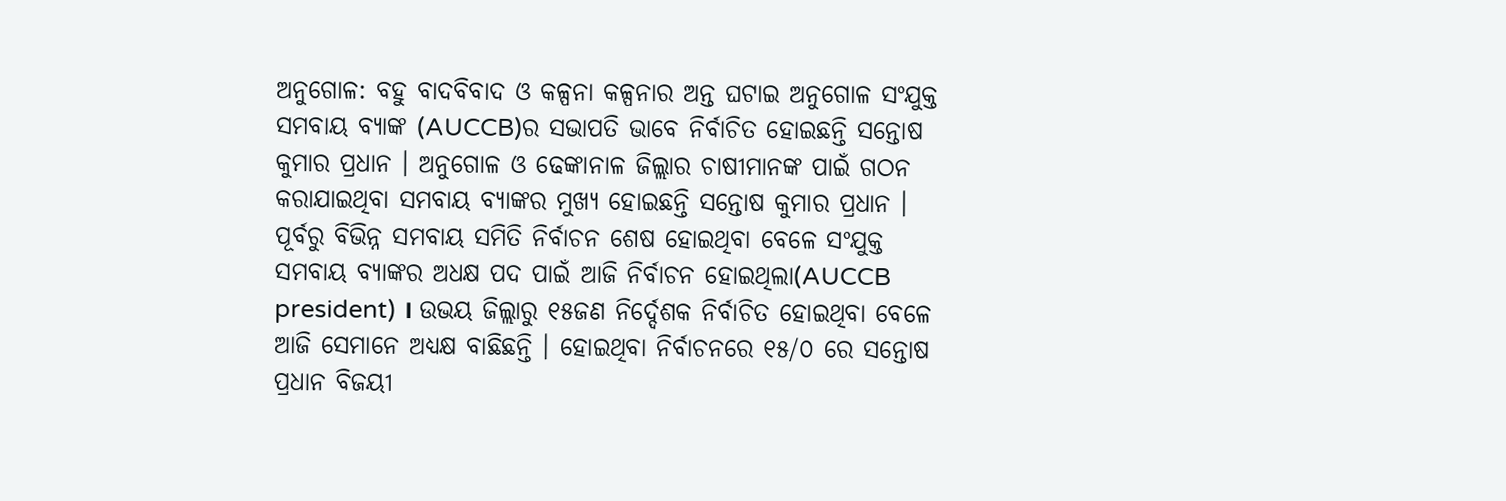ଅନୁଗୋଳ: ବହୁ ବାଦବିବାଦ ଓ କଳ୍ପନା କଳ୍ପନାର ଅନ୍ତ ଘଟାଇ ଅନୁଗୋଳ ସଂଯୁକ୍ତ ସମବାୟ ବ୍ୟାଙ୍କ (AUCCB)ର ସଭାପତି ଭାବେ ନିର୍ବାଚିତ ହୋଇଛନ୍ତି ସନ୍ତୋଷ କୁମାର ପ୍ରଧାନ । ଅନୁଗୋଳ ଓ ଢେଙ୍କାନାଳ ଜିଲ୍ଲାର ଚାଷୀମାନଙ୍କ ପାଇଁ ଗଠନ କରାଯାଇଥିବା ସମବାୟ ବ୍ୟାଙ୍କର ମୁଖ୍ୟ ହୋଇଛନ୍ତି ସନ୍ତୋଷ କୁମାର ପ୍ରଧାନ ।
ପୂର୍ବରୁ ବିଭିନ୍ନ ସମବାୟ ସମିତି ନିର୍ବାଚନ ଶେଷ ହୋଇଥିବା ବେଳେ ସଂଯୁକ୍ତ ସମବାୟ ବ୍ୟାଙ୍କର ଅଧକ୍ଷ ପଦ ପାଇଁ ଆଜି ନିର୍ବାଚନ ହୋଇଥିଲା(AUCCB president) । ଉଭୟ ଜିଲ୍ଲାରୁ ୧୫ଜଣ ନିର୍ଦ୍ଦେଶକ ନିର୍ବାଚିତ ହୋଇଥିବା ବେଳେ ଆଜି ସେମାନେ ଅଧ୍ୟକ୍ଷ ବାଛିଛନ୍ତି । ହୋଇଥିବା ନିର୍ବାଚନରେ ୧୫/୦ ରେ ସନ୍ତୋଷ ପ୍ରଧାନ ବିଜୟୀ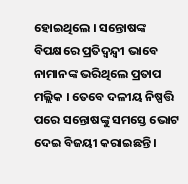ହୋଇଥିଲେ । ସନ୍ତୋଷଙ୍କ ବିପକ୍ଷରେ ପ୍ରତିଦ୍ବନ୍ଦ୍ବୀ ଭାବେ ନାମାନଙ୍କ ଭରିଥିଲେ ପ୍ରତାପ ମଲ୍ଲିକ । ତେବେ ଦଳୀୟ ନିଷ୍ପତ୍ତି ପରେ ସନ୍ତୋଷଙ୍କୁ ସମସ୍ତେ ଭୋଟ ଦେଇ ବିଜୟୀ କରାଇଛନ୍ତି ।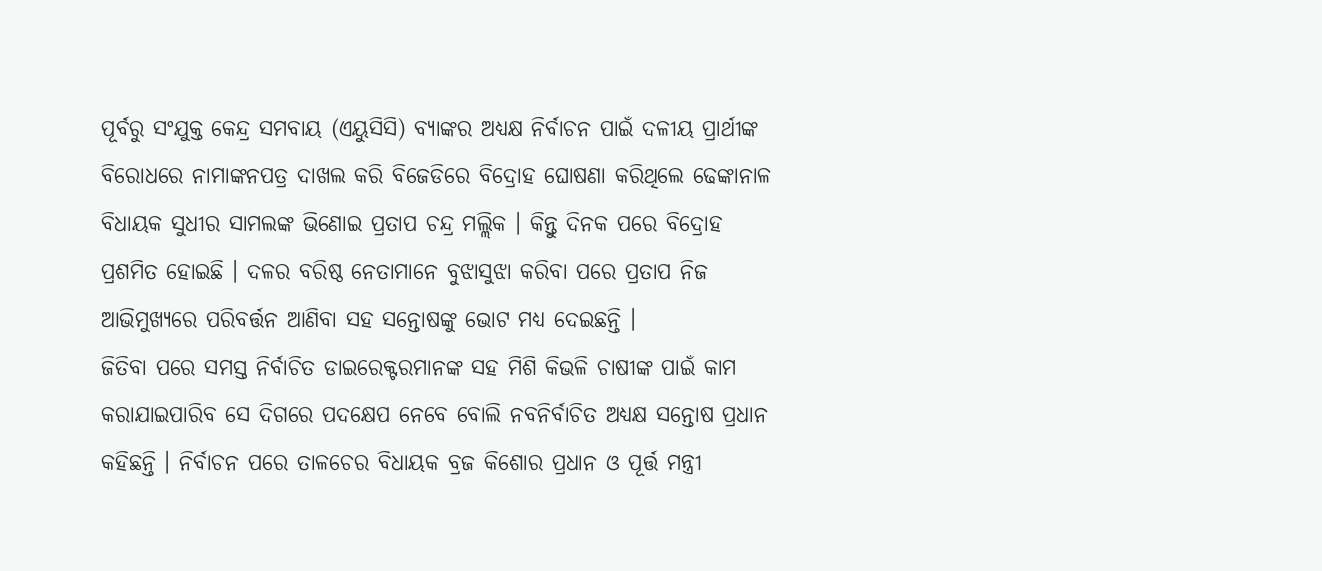ପୂର୍ବରୁ ସଂଯୁକ୍ତ କେନ୍ଦ୍ର ସମବାୟ (ଏୟୁସିସି) ବ୍ୟାଙ୍କର ଅଧ୍ୟକ୍ଷ ନିର୍ବାଚନ ପାଇଁ ଦଳୀୟ ପ୍ରାର୍ଥୀଙ୍କ ବିରୋଧରେ ନାମାଙ୍କନପତ୍ର ଦାଖଲ କରି ବିଜେଡିରେ ବିଦ୍ରୋହ ଘୋଷଣା କରିଥିଲେ ଢେଙ୍କାନାଳ ବିଧାୟକ ସୁଧୀର ସାମଲଙ୍କ ଭିଣୋଇ ପ୍ରତାପ ଚନ୍ଦ୍ର ମଲ୍ଲିକ । କିନ୍ତୁ ଦିନକ ପରେ ବିଦ୍ରୋହ ପ୍ରଶମିତ ହୋଇଛି । ଦଳର ବରିଷ୍ଠ ନେତାମାନେ ବୁଝାସୁଝା କରିବା ପରେ ପ୍ରତାପ ନିଜ ଆଭିମୁଖ୍ୟରେ ପରିବର୍ତ୍ତନ ଆଣିବା ସହ ସନ୍ତୋଷଙ୍କୁ ଭୋଟ ମଧ୍ୟ ଦେଇଛନ୍ତି ।
ଜିତିବା ପରେ ସମସ୍ତ ନିର୍ବାଚିତ ଡାଇରେକ୍ଟରମାନଙ୍କ ସହ ମିଶି କିଭଳି ଚାଷୀଙ୍କ ପାଇଁ କାମ କରାଯାଇପାରିବ ସେ ଦିଗରେ ପଦକ୍ଷେପ ନେବେ ବୋଲି ନବନିର୍ବାଚିତ ଅଧ୍ୟକ୍ଷ ସନ୍ତୋଷ ପ୍ରଧାନ କହିଛନ୍ତି । ନିର୍ବାଚନ ପରେ ତାଳଚେର ବିଧାୟକ ବ୍ରଜ କିଶୋର ପ୍ରଧାନ ଓ ପୂର୍ତ୍ତ ମନ୍ତ୍ରୀ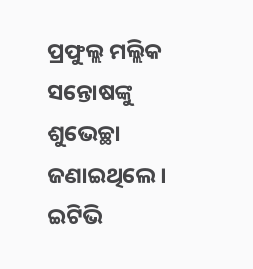ପ୍ରଫୁଲ୍ଲ ମଲ୍ଲିକ ସନ୍ତୋଷଙ୍କୁ ଶୁଭେଚ୍ଛା ଜଣାଇଥିଲେ ।
ଇଟିଭି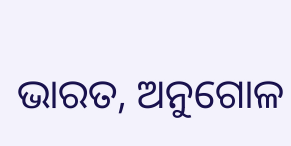ଭାରତ, ଅନୁଗୋଳ